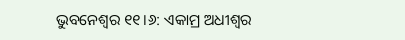ଭୁବନେଶ୍ୱର ୧୧।୬: ଏକାମ୍ର ଅଧୀଶ୍ୱର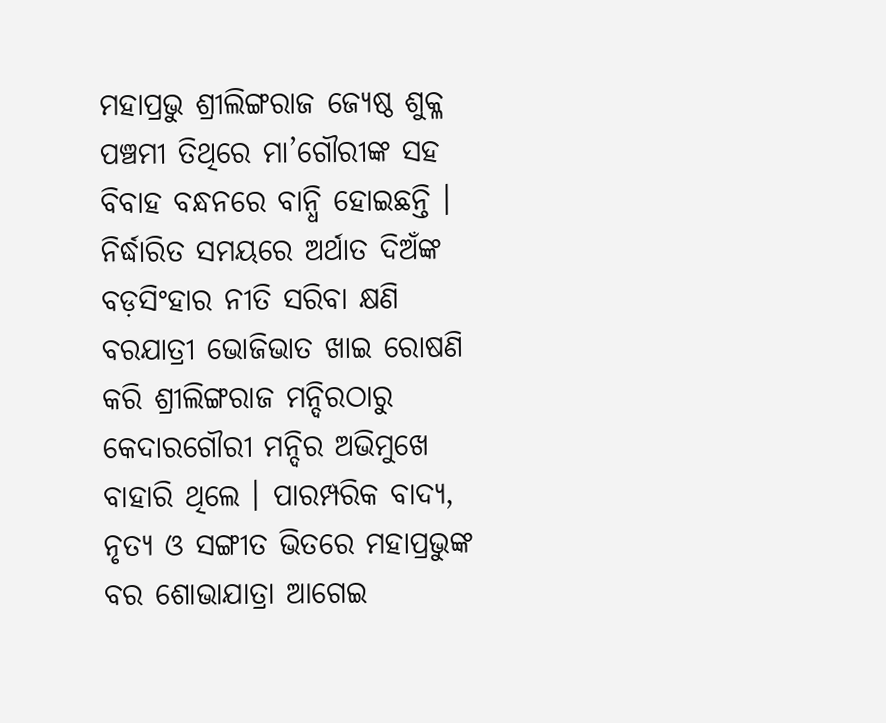ମହାପ୍ରଭୁ ଶ୍ରୀଲିଙ୍ଗରାଜ ଜ୍ୟେଷ୍ଠ ଶୁକ୍ଳ ପଞ୍ଚମୀ ତିଥିରେ ମା’ଗୌରୀଙ୍କ ସହ ବିବାହ ବନ୍ଧନରେ ବାନ୍ଧି ହୋଇଛନ୍ତି । ନିର୍ଦ୍ଧାରିତ ସମୟରେ ଅର୍ଥାତ ଦିଅଁଙ୍କ ବଡ଼ସିଂହାର ନୀତି ସରିବା କ୍ଷଣି ବରଯାତ୍ରୀ ଭୋଜିଭାତ ଖାଇ ରୋଷଣି କରି ଶ୍ରୀଲିଙ୍ଗରାଜ ମନ୍ଦିରଠାରୁ କେଦାରଗୌରୀ ମନ୍ଦିର ଅଭିମୁଖେ ବାହାରି ଥିଲେ । ପାରମ୍ପରିକ ବାଦ୍ୟ, ନୃତ୍ୟ ଓ ସଙ୍ଗୀତ ଭିତରେ ମହାପ୍ରଭୁଙ୍କ ବର ଶୋଭାଯାତ୍ରା ଆଗେଇ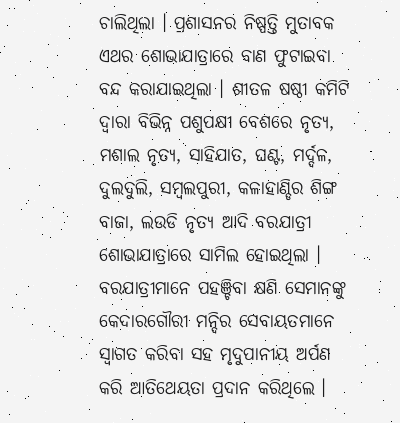ଚାଲିଥିଲା । ପ୍ରଶାସନର ନିଷ୍ପତ୍ତି ମୁତାବକ ଏଥର ଶୋଭାଯାତ୍ରାରେ ବାଣ ଫୁଟାଇବା ବନ୍ଦ କରାଯାଇଥିଲା । ଶୀତଳ ଷଷ୍ଠୀ କମିଟି ଦ୍ୱାରା ବିଭିନ୍ନ ପଶୁପକ୍ଷୀ ବେଶରେ ନୃତ୍ୟ, ମଶାଲ ନୃତ୍ୟ, ସାହିଯାତ, ଘଣ୍ଟ, ମର୍ଦ୍ଦଳ, ଦୁଲଦୁଲି, ସମ୍ବଲପୁରୀ, କଳାହାଣ୍ଡିର ଶିଙ୍ଗ ବାଜା, ଲଉଡି ନୃତ୍ୟ ଆଦି ବରଯାତ୍ରୀ ଶୋଭାଯାତ୍ରାରେ ସାମିଲ ହୋଇଥିଲା ।
ବରଯାତ୍ରୀମାନେ ପହଞ୍ଚିବା କ୍ଷଣି ସେମାନଙ୍କୁ କେଦାରଗୌରୀ ମନ୍ଦିର ସେବାୟତମାନେ ସ୍ୱାଗତ କରିବା ସହ ମୃଦୁପାନୀୟ ଅର୍ପଣ କରି ଆତିଥେୟତା ପ୍ରଦାନ କରିଥିଲେ ।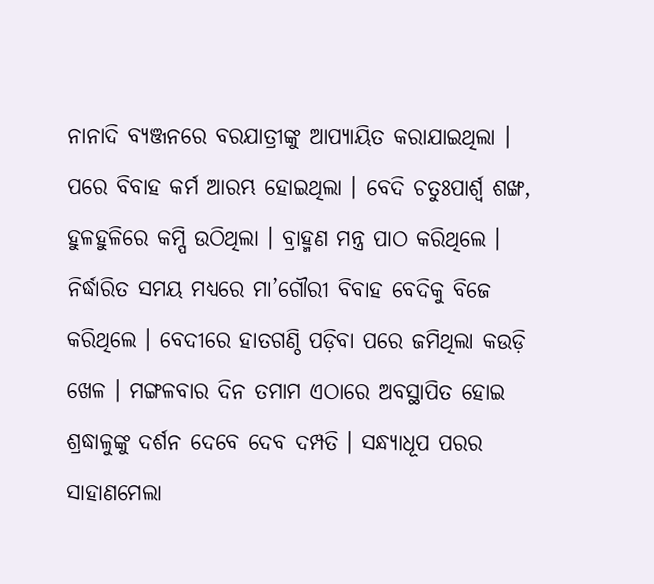ନାନାଦି ବ୍ୟଞ୍ଜନରେ ବରଯାତ୍ରୀଙ୍କୁ ଆପ୍ୟାୟିତ କରାଯାଇଥିଲା । ପରେ ବିବାହ କର୍ମ ଆରମ୍ଭ ହୋଇଥିଲା । ବେଦି ଚତୁଃପାର୍ଶ୍ବ ଶଙ୍ଖ, ହୁଳହୁଳିରେ କମ୍ପି ଉଠିଥିଲା । ବ୍ରାହ୍ମଣ ମନ୍ତ୍ର ପାଠ କରିଥିଲେ । ନିର୍ଦ୍ଧାରିତ ସମୟ ମଧ୍ୟରେ ମା’ଗୌରୀ ବିବାହ ବେଦିକୁ ବିଜେ କରିଥିଲେ । ବେଦୀରେ ହାତଗଣ୍ଠି ପଡ଼ିବା ପରେ ଜମିଥିଲା କଉଡ଼ି ଖେଳ । ମଙ୍ଗଳବାର ଦିନ ତମାମ ଏଠାରେ ଅବସ୍ଥାପିତ ହୋଇ ଶ୍ରଦ୍ଧାଳୁଙ୍କୁ ଦର୍ଶନ ଦେବେ ଦେବ ଦମ୍ପତି । ସନ୍ଧ୍ୟାଧୂପ ପରର ସାହାଣମେଲା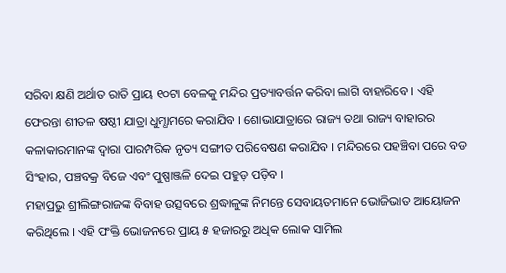ସରିବା କ୍ଷଣି ଅର୍ଥାତ ରାତି ପ୍ରାୟ ୧୦ଟା ବେଳକୁ ମନ୍ଦିର ପ୍ରତ୍ୟାବର୍ତ୍ତନ କରିବା ଲାଗି ବାହାରିବେ । ଏହି ଫେରନ୍ତା ଶୀତଳ ଷଷ୍ଠୀ ଯାତ୍ରା ଧୁମ୍ଧାମରେ କରାଯିବ । ଶୋଭାଯାତ୍ରାରେ ରାଜ୍ୟ ତଥା ରାଜ୍ୟ ବାହାରର କଳାକାରମାନଙ୍କ ଦ୍ୱାରା ପାରମ୍ପରିକ ନୃତ୍ୟ ସଙ୍ଗୀତ ପରିବେଷଣ କରାଯିବ । ମନ୍ଦିରରେ ପହଞ୍ଚିବା ପରେ ବଡ ସିଂହାର, ପଞ୍ଚବକ୍ର ବିଜେ ଏବଂ ପୁଷ୍ପାଞ୍ଜଳି ଦେଇ ପହୁଡ଼ ପଡ଼ିବ ।
ମହାପ୍ରଭୁ ଶ୍ରୀଲିଙ୍ଗରାଜଙ୍କ ବିବାହ ଉତ୍ସବରେ ଶ୍ରଦ୍ଧାଳୁଙ୍କ ନିମନ୍ତେ ସେବାୟତମାନେ ଭୋଜିଭାତ ଆୟୋଜନ କରିଥିଲେ । ଏହି ପଂକ୍ତି ଭୋଜନରେ ପ୍ରାୟ ୫ ହଜାରରୁ ଅଧିକ ଲୋକ ସାମିଲ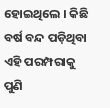ହୋଇଥିଲେ । କିଛି ବର୍ଷ ବନ୍ଦ ପଡ଼ିଥିବା ଏହି ପରମ୍ପରାକୁ ପୁଣି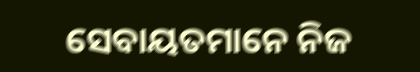ସେବାୟତମାନେ ନିଜ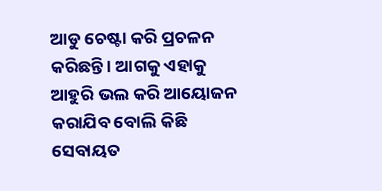ଆଡୁ ଚେଷ୍ଟା କରି ପ୍ରଚଳନ କରିଛନ୍ତି । ଆଗକୁ ଏହାକୁ ଆହୁରି ଭଲ କରି ଆୟୋଜନ କରାଯିବ ବୋଲି କିଛି ସେବାୟତ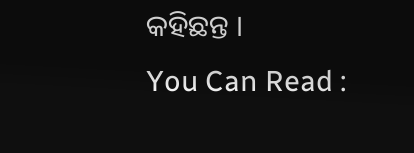କହିଛନ୍ତ ।
You Can Read :